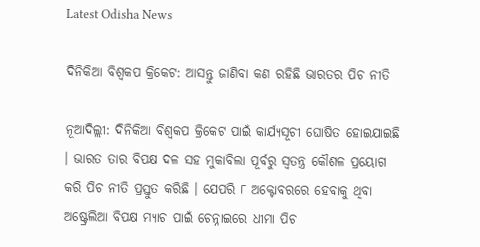Latest Odisha News

ଦିନିକିଆ ବିଶ୍ୱକପ କ୍ରିକେଟ: ଆସନ୍ତୁ ଜାଣିବା କଣ ରହିଛି ଭାରତର ପିଚ ନୀତି

ନୂଆଦିଲ୍ଲୀ: ଦିନିକିଆ ବିଶ୍ୱକପ କ୍ରିକେଟ ପାଇଁ କାର୍ଯ୍ୟସୂଚୀ ଘୋଷିତ ହୋଇଯାଇଛି । ଭାରତ ତାର ବିପକ୍ଷ ଦଳ ସହ ମୁକାବିଲା ପୂର୍ବରୁ ସ୍ୱତନ୍ତ୍ର କୌଶଳ ପ୍ରୟୋଗ କରି ପିଚ ନୀତି ପ୍ରସ୍ତୁତ କରିଛି । ଯେପରି ୮ ଅକ୍ଟୋବରରେ ହେବାକୁ ଥିବା ଅଷ୍ଟ୍ରେଲିଆ ବିପକ୍ଷ ମ୍ୟାଚ ପାଇଁ ଚେନ୍ନାଇରେ ଧୀମା ପିଚ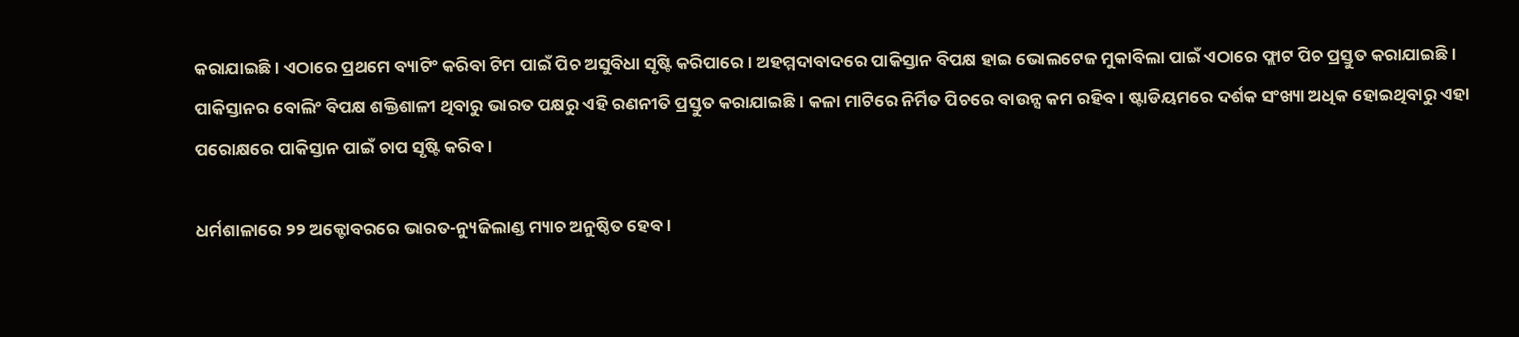କରାଯାଇଛି । ଏଠାରେ ପ୍ରଥମେ ବ୍ୟାଟିଂ କରିବା ଟିମ ପାଇଁ ପିଚ ଅସୁବିଧା ସୃଷ୍ଟି କରିପାରେ । ଅହମ୍ମଦାବାଦରେ ପାକିସ୍ତାନ ବିପକ୍ଷ ହାଇ ଭୋଲଟେଜ ମୁକାବିଲା ପାଇଁ ଏଠାରେ ଫ୍ଲାଟ ପିଚ ପ୍ରସ୍ତୁତ କରାଯାଇଛି । ପାକିସ୍ତାନର ବୋଲିଂ ବିପକ୍ଷ ଶକ୍ତିଶାଳୀ ଥିବାରୁ ଭାରତ ପକ୍ଷରୁ ଏହି ରଣନୀତି ପ୍ରସ୍ତୁତ କରାଯାଇଛି । କଳା ମାଟିରେ ନିର୍ମିତ ପିଚରେ ବାଉନ୍ସ କମ ରହିବ । ଷ୍ଟାଡିୟମରେ ଦର୍ଶକ ସଂଖ୍ୟା ଅଧିକ ହୋଇଥିବାରୁ ଏହା ପରୋକ୍ଷରେ ପାକିସ୍ତାନ ପାଇଁ ଚାପ ସୃଷ୍ଟି କରିବ ।

ଧର୍ମଶାଳାରେ ୨୨ ଅକ୍ଟୋବରରେ ଭାରତ-ନ୍ୟୁଜିଲାଣ୍ଡ ମ୍ୟାଚ ଅନୁଷ୍ଠିତ ହେବ ।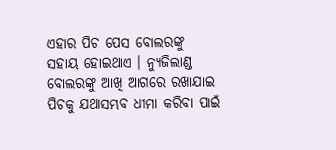ଏହାର ପିଚ ପେସ ବୋଲରଙ୍କୁ ସହାୟ ହୋଇଥାଏ । ନ୍ୟୁଜିଲାଣ୍ଡ ବୋଲରଙ୍କୁ ଆଖି ଆଗରେ ରଖାଯାଇ ପିଚକୁ ଯଥାସମ୍ଭବ ଧୀମା କରିବା ପାଇଁ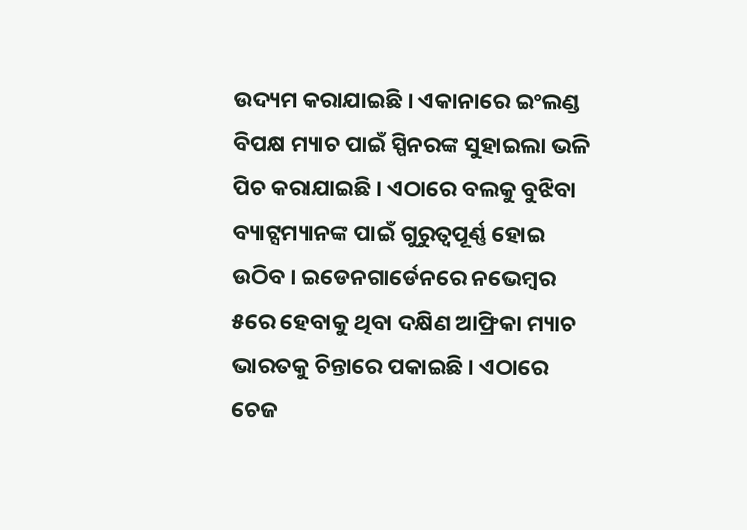ଉଦ୍ୟମ କରାଯାଇଛି । ଏକାନାରେ ଇଂଲଣ୍ଡ ବିପକ୍ଷ ମ୍ୟାଚ ପାଇଁ ସ୍ପିନରଙ୍କ ସୁହାଇଲା ଭଳି ପିଚ କରାଯାଇଛି । ଏଠାରେ ବଲକୁ ବୁଝିବା ବ୍ୟାଟ୍ସମ୍ୟାନଙ୍କ ପାଇଁ ଗୁରୁତ୍ୱପୂର୍ଣ୍ଣ ହୋଇ ଉଠିବ । ଇଡେନଗାର୍ଡେନରେ ନଭେମ୍ବର ୫ରେ ହେବାକୁ ଥିବା ଦକ୍ଷିଣ ଆଫ୍ରିକା ମ୍ୟାଚ ଭାରତକୁ ଚିନ୍ତାରେ ପକାଇଛି । ଏଠାରେ ଚେଜ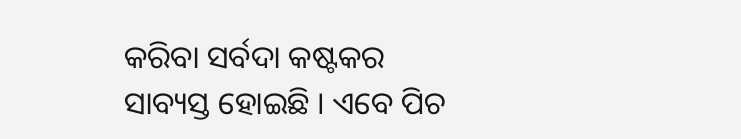କରିବା ସର୍ବଦା କଷ୍ଟକର ସାବ୍ୟସ୍ତ ହୋଇଛି । ଏବେ ପିଚ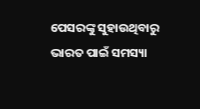ପେସରଙ୍କୁ ସୁହାଉଥିବାରୁ ଭାରତ ପାଇଁ ସମସ୍ୟା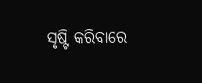ସୃଷ୍ଟି କରିବାରେ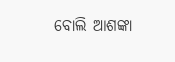ବୋଲି ଆଶଙ୍କା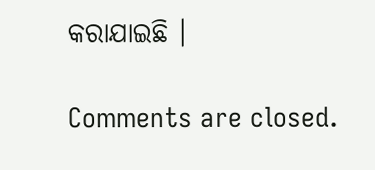କରାଯାଇଛି ।

Comments are closed.